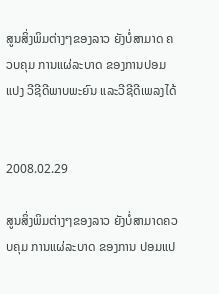ສູນສິ່ງພິມຕ່າງໆຂອງລາວ ຍັງບໍ່ສາມາດ ຄວບຄຸມ ການແຜ່ລະບາດ ຂອງການປອມແປງ ວີຊີດີພາບພະຍົນ ແລະວີຊີດີເພລງໄດ້


2008.02.29

ສູນສິ່ງພິມຕ່າງໆຂອງລາວ ຍັງບໍ່ສາມາດຄວບຄຸມ ການແຜ່ລະບາດ ຂອງການ ປອມແປ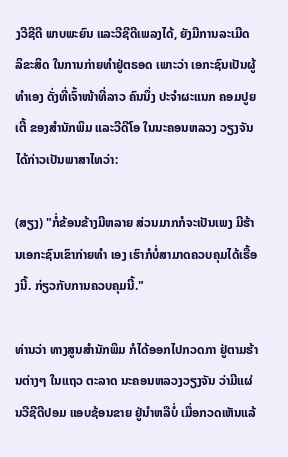ງວີຊີດີ ພາບພະຍົນ ແລະວີຊີດີເພລງໄດ້, ຍັງມີການລະເມີດ ລິຂະສິດ ໃນການກ່າຍທຳຢູ່ຕຣອດ ເພາະວ່າ ເອກະຊົນເປັນຜູ້ທຳເອງ ດັ່ງທີ່ເຈົ້າໜ້າທີ່ລາວ ຄົນນຶ່ງ ປະຈຳຜະແນກ ຄອມປູຍເຕີ້ ຂອງສຳນັກພິມ ແລະວີດີໂອ ໃນນະຄອນຫລວງ ວຽງຈັນ ໄດ້ກ່າວເປັນພາສາໄທວ່າ:

(ສຽງ) "ກໍ່ຂ້ອນຂ້າງມີຫລາຍ ສ່ວນມາກກໍຈະເປັນເພງ ມີຮ້ານເອກະຊົນເຂົາກ່າຍທຳ ເອງ ເຮົາກໍບໍ່ສາມາດຄວບຄຸມໄດ້ເຣື້ອງນີ້. ກ່ຽວກັບການຄວບຄຸມນີ້."

ທ່ານວ່າ ທາງສູນສຳນັກພິມ ກໍໄດ້ອອກໄປກວດກາ ຢູ່ຕາມຮ້ານຕ່າງໆ ໃນແຖວ ຕະລາດ ນະຄອນຫລວງວຽງຈັນ ວ່າມີແຜ່ນວີຊີດີປອມ ແອບຊ້ອນຂາຍ ຢູ່ນຳຫລືບໍ່ ເມື່ອກວດເຫັນແລ້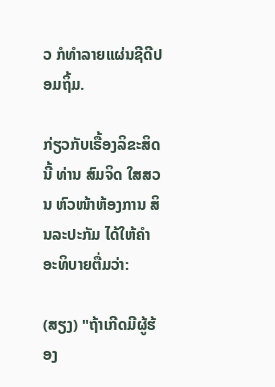ວ ກໍທຳລາຍແຜ່ນຊີດີປອມຖິ້ມ.

ກ່ຽວກັບເຣື້ອງລິຂະສິດນີ້ ທ່ານ ສົມຈິດ ໃສສວນ ຫົວໜ້າຫ້ອງການ ສິນລະປະກັມ ໄດ້ໃຫ້ຄຳອະທິບາຍຕື່ມວ່າ:

(ສຽງ) "ຖ້າເກີດມີຜູ້ຮ້ອງ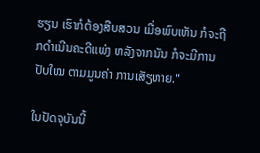ຮຽນ ເຮົາກໍຕ້ອງສືບສວນ ເມື່ອພົບເຫັນ ກໍຈະຖືກດຳເນີນຄະດີແພ່ງ ຫລັງຈາກນັນ ກໍຈະມີການປັບໃໝ ຕາມມູນຄ່າ ການເສັຽຫາຍ."

ໃນປັດຈຸບັນນີ້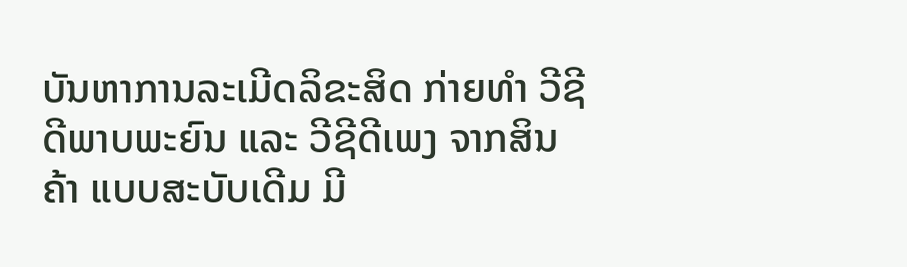ບັນຫາການລະເມີດລິຂະສິດ ກ່າຍທຳ ວີຊີດີພາບພະຍົນ ແລະ ວີຊີດີເພງ ຈາກສິນຄ້າ ແບບສະບັບເດີມ ມີ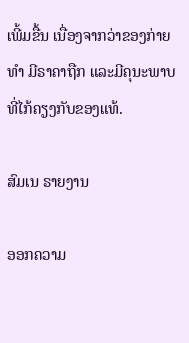ເພີ້ມຂື້ນ ເນື່ອງຈາກວ່າຂອງກ່າຍທຳ ມີຣາຄາຖືກ ແລະມີຄຸນະພາບ ທີ່ໄກ້ຄຽງກັບຂອງແທ້.

ສົມເນ ຣາຍງານ

ອອກຄວາມ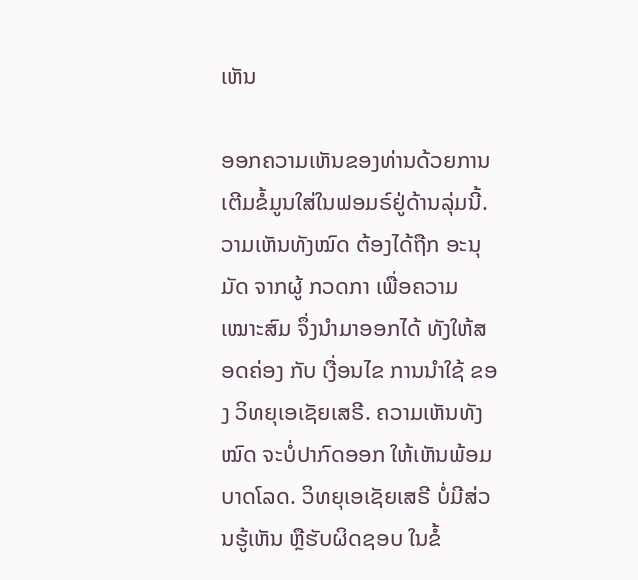ເຫັນ

ອອກຄວາມເຫັນຂອງທ່ານດ້ວຍການເຕີມຂໍ້ມູນໃສ່ໃນຟອມຣ໌ຢູ່ດ້ານລຸ່ມນີ້. ວາມເຫັນທັງໝົດ ຕ້ອງໄດ້ຖືກ ອະນຸມັດ ຈາກຜູ້ ກວດກາ ເພື່ອຄວາມເໝາະສົມ ຈຶ່ງນໍາມາອອກໄດ້ ທັງໃຫ້ສອດຄ່ອງ ກັບ ເງື່ອນໄຂ ການນຳໃຊ້ ຂອງ ວິທຍຸເອເຊັຍເສຣີ. ຄວາມເຫັນທັງໝົດ ຈະບໍ່ປາກົດອອກ ໃຫ້ເຫັນພ້ອມບາດໂລດ. ວິທຍຸເອເຊັຍເສຣີ ບໍ່ມີສ່ວນຮູ້ເຫັນ ຫຼືຮັບຜິດຊອບ ໃນຂໍ້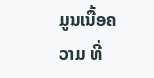ມູນເນື້ອຄວາມ ທີ່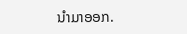ນໍາມາອອກ.